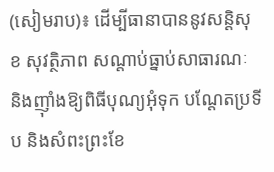(សៀមរាប)៖ ដើម្បីធានាបាននូវសន្តិសុខ សុវត្ថិភាព សណ្តាប់ធ្នាប់សាធារណៈ និងញ៊ាំងឱ្យពិធីបុណ្យអុំទុក បណ្តែតប្រទីប និងសំពះព្រះខែ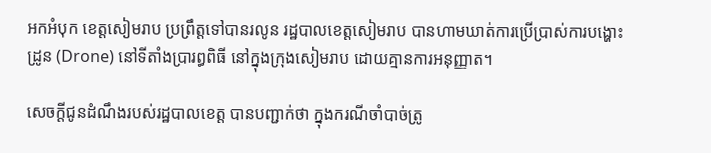អកអំបុក ខេត្តសៀមរាប ប្រព្រឹត្តទៅបានរលូន រដ្ឋបាលខេត្តសៀមរាប បានហាមឃាត់ការប្រើប្រាស់ការបង្ហោះដ្រូន (Drone) នៅទីតាំងប្រារព្ធពិធី នៅក្នុងក្រុងសៀមរាប ដោយគ្មានការអនុញ្ញាត។

សេចក្ដីជូនដំណឹងរបស់រដ្ឋបាលខេត្ត បានបញ្ជាក់ថា ក្នុងករណីចាំបាច់ត្រូ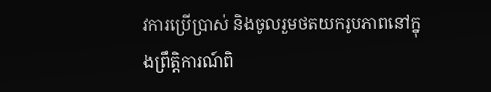វការប្រើប្រាស់ និងចូលរួមថតយករូបភាពនៅក្នុងព្រឹត្តិការណ៍ពិ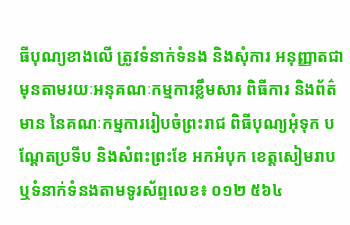ធីបុណ្យខាងលើ ត្រូវទំនាក់ទំនង និងសុំការ អនុញ្ញាតជាមុនតាមរយៈអនុគណៈកម្មការខ្លឹមសារ ពិធីការ និងព័ត៌មាន នៃគណៈកម្មការរៀបចំព្រះរាជ ពិធីបុណ្យអុំទុក បណ្តែតប្រទីប និងសំពះព្រះខែ អកអំបុក ខេត្តសៀមរាប ឬទំនាក់ទំនងតាមទូរស័ព្ទលេខ៖ ០១២ ៥៦៤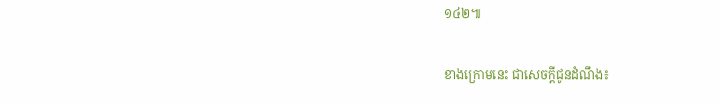១៤២៕

ខាងក្រោមនេះ ជាសេចក្តីជូនដំណឹង៖